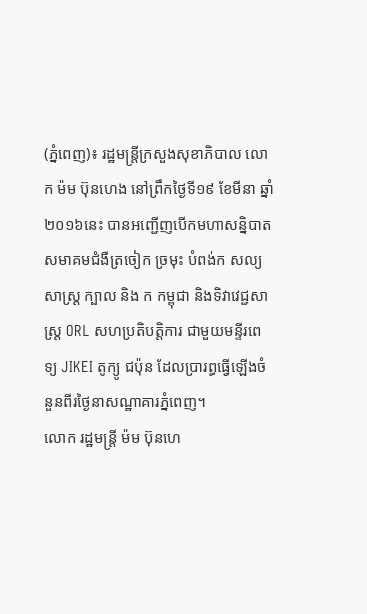(ភ្នំពេញ)៖ រដ្ឋមន្ដ្រីក្រសួងសុខាភិបាល លោក ម៉ម ប៊ុនហេង នៅព្រឹកថ្ងៃទី១៩ ខែមីនា ឆ្នាំ២០១៦នេះ បានអញ្ជើញបើកមហាសន្និបាត សមាគមជំងឺត្រចៀក ច្រមុះ បំពង់ក សល្យសាស្ដ្រ ក្បាល និង ក កម្ពុជា និងទិវាវេជ្ជសាស្រ្ដ ORL សហប្រតិបត្ដិការ ជាមួយមន្ទីរពេទ្យ JIKEI តូក្យូ ជប៉ុន ដែលប្រារព្ធធ្វើឡើងចំនួនពីរថ្ងៃនាសណ្ឋាគារភ្នំពេញ។
លោក រដ្ឋមន្ដ្រី ម៉ម ប៊ុនហេ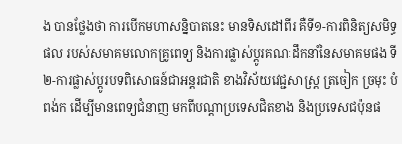ង បានថ្លែងថា ការបើកមហាសន្និបាតនេះ មានទិសដៅពីរ គឺទី១-ការពិនិត្យសមិទ្ធផល របស់សមាគមលោកគ្រូពេទ្យ និងការផ្លាស់ប្ដូរគណៈដឹកនាំនៃសមាគមផង ទី២-ការផ្លាស់ប្ដូរបទពិសោធន៍ជាអន្ដរជាតិ ខាងវិស័យវេជ្ជសាស្រ្ដ ត្រចៀក ច្រមុះ បំពង់ក ដើម្បីមានពេទ្យជំនាញ មកពីបណ្ដាប្រទេសជិតខាង និងប្រទេសជប៉ុនផ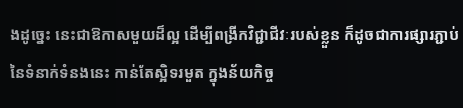ងដូច្នេះ នេះជាឱកាសមួយដ៏ល្អ ដើម្បីពង្រីកវិជ្ជាជីវៈរបស់ខ្លួន ក៏ដូចជាការផ្សារភ្ជាប់នៃទំនាក់ទំនងនេះ កាន់តែស្អិទរមួត ក្នុងន័យកិច្ច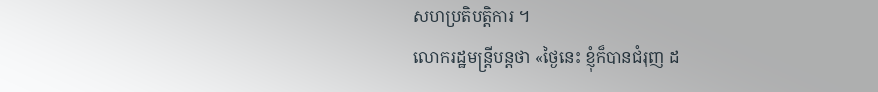សហប្រតិបត្ដិការ ។
លោករដ្ឋមន្ដ្រីបន្ដថា «ថ្ងៃនេះ ខ្ញុំក៏បានជំរុញ ដ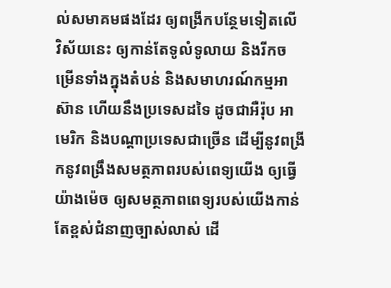ល់សមាគមផងដែរ ឲ្យពង្រីកបន្ថែមទៀតលើ វិស័យនេះ ឲ្យកាន់តែទូលំទូលាយ និងរីកចម្រើនទាំងក្នុងតំបន់ និងសមាហរណ៍កម្មអាស៊ាន ហើយនឹងប្រទេសដទៃ ដូចជាអឺរ៉ុប អាមេរិក និងបណ្ដាប្រទេសជាច្រើន ដើម្បីនូវពង្រីកនូវពង្រឹងសមត្ថភាពរបស់ពេទ្យយើង ឲ្យធ្វើយ៉ាងម៉េច ឲ្យសមត្ថភាពពេទ្យរបស់យើងកាន់តែខ្ពស់ជំនាញច្បាស់លាស់ ដើ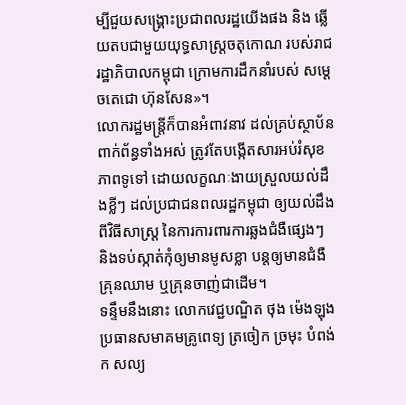ម្បីជួយសង្រ្គោះប្រជាពលរដ្ឋយើងផង និង ឆ្លើយតបជាមួយយុទ្ធសាស្ដ្រចតុកោណ របស់រាជរដ្ឋាភិបាលកម្ពុជា ក្រោមការដឹកនាំរបស់ សម្ដេចតេជោ ហ៊ុនសែន»។
លោករដ្ឋមន្ដ្រីក៏បានអំពាវនាវ ដល់គ្រប់ស្ថាប័នពាក់ព័ន្ធទាំងអស់ ត្រូវតែបង្កើតសារអប់រំសុខភាពទូទៅ ដោយលក្ខណៈងាយស្រួលយល់ដឹងខ្លីៗ ដល់ប្រជាជនពលរដ្ឋកម្ពុជា ឲ្យយល់ដឹងពីវិធីសាស្ដ្រ នៃការការពារការឆ្លងជំងឺផ្សេងៗ និងទប់ស្កាត់កុំឲ្យមានមូសខ្លា បន្ដឲ្យមានជំងឺគ្រុនឈាម ឬគ្រុនចាញ់ជាដើម។
ទន្ទឹមនឹងនោះ លោកវេជ្ជបណ្ឌិត ថុង ម៉េងឡុង ប្រធានសមាគមគ្រូពេទ្យ ត្រចៀក ច្រមុះ បំពង់ក សល្យ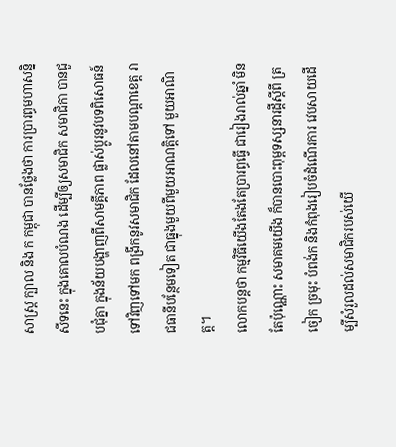សាស្រ្ដ ក្បាល និង ក កម្ពុជា បានថ្លែងថា ការប្រារព្ធមហាសន្និសីទនេះ ក្នុងគោលបំណង ដើម្បីឲ្យសមាជិក សមាជិកា បានជួបជុំគ្នា ក្នុងន័យបង្ហាញពីសាមគ្គីភាព ផ្លាស់ប្ដូរនូវបទពិសោធន៍ ទៅវិញទៅមក ពង្រីកនូវសមាជិក ដែលនៅតាមបណ្ដាខេត្ដ រាជធានីបន្ថែមទៀត ជាធ្នុងមួយពីមួយអាណតិ្ដទៅ មួយអាណិត្ដ។
លោកបន្ដថា កម្មវិធីយើងតែងតែប្រារព្ធធ្វើ ជារៀងរាល់ឆ្នាំ មិនតែប៉ុណ្ណោះ សមាគមយើង ក៏បានបោះពុម្ពទស្សនារដ្ដីស្ដីពី ត្រចៀក ច្រមុះ បំពង់ក និងកំពុងរៀបចំដំណើរការ វេបសាយដើម្បីសំរួលដល់សមាជិករបស់យើ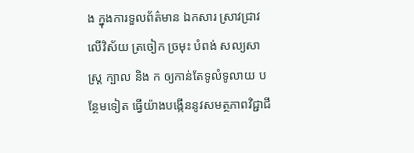ង ក្នុងការទួលព័ត៌មាន ឯកសារ ស្រាវជ្រាវ លើវិស័យ ត្រចៀក ច្រមុះ បំពង់ សល្យសាស្ដ្រ ក្បាល និង ក ឲ្យកាន់តែទូលំទូលាយ បន្ថែមទៀត ធ្វើយ៉ាងបង្កើននូវសមត្ថភាពវិជ្ជាជី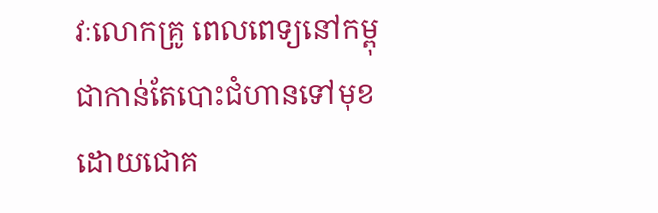វៈលោកគ្រូ ពេលពេទ្យនៅកម្ពុជាកាន់តែបោះជំហានទៅមុខ ដោយជោគ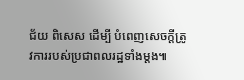ជ័យ ពិសេស ដើម្បី បំពេញសេចក្ដីត្រូវការរបស់ប្រជាពលរដ្ឋទាំងម្ដង៕